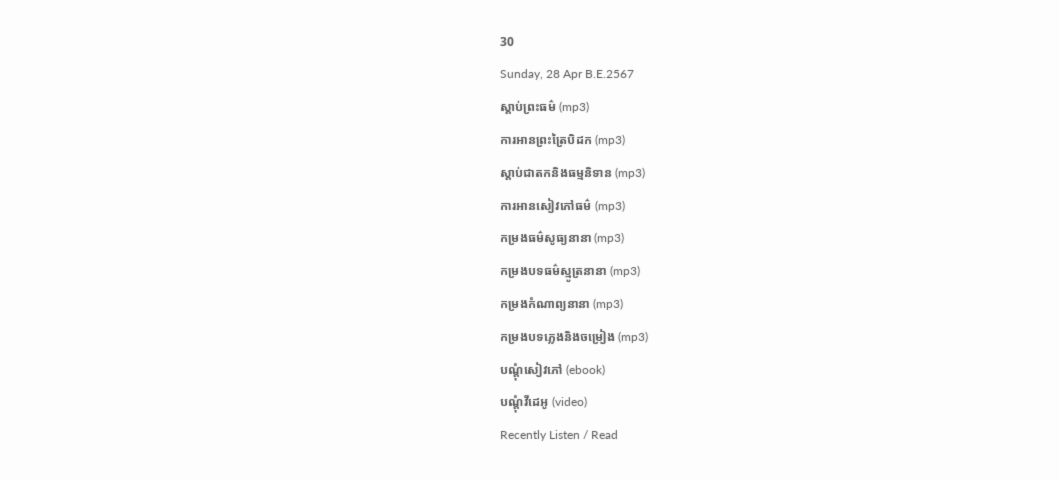30
Sunday, 28 Apr B.E.2567
ស្តាប់ព្រះធម៌ (mp3)
ការអានព្រះត្រៃបិដក (mp3)
ស្តាប់ជាតកនិងធម្មនិទាន (mp3)
ការអានសៀវភៅធម៌ (mp3)
កម្រងធម៌សូធ្យនានា (mp3)
កម្រងបទធម៌ស្មូត្រនានា (mp3)
កម្រងកំណាព្យនានា (mp3)
កម្រងបទភ្លេងនិងចម្រៀង (mp3)
បណ្តុំសៀវភៅ (ebook)
បណ្តុំវីដេអូ (video)
Recently Listen / Read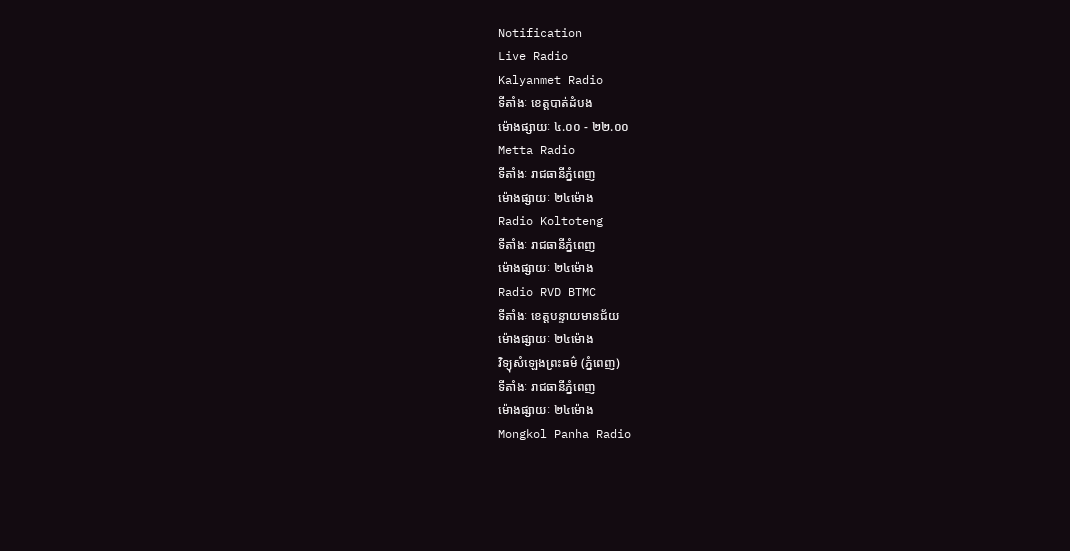Notification
Live Radio
Kalyanmet Radio
ទីតាំងៈ ខេត្តបាត់ដំបង
ម៉ោងផ្សាយៈ ៤.០០ - ២២.០០
Metta Radio
ទីតាំងៈ រាជធានីភ្នំពេញ
ម៉ោងផ្សាយៈ ២៤ម៉ោង
Radio Koltoteng
ទីតាំងៈ រាជធានីភ្នំពេញ
ម៉ោងផ្សាយៈ ២៤ម៉ោង
Radio RVD BTMC
ទីតាំងៈ ខេត្តបន្ទាយមានជ័យ
ម៉ោងផ្សាយៈ ២៤ម៉ោង
វិទ្យុសំឡេងព្រះធម៌ (ភ្នំពេញ)
ទីតាំងៈ រាជធានីភ្នំពេញ
ម៉ោងផ្សាយៈ ២៤ម៉ោង
Mongkol Panha Radio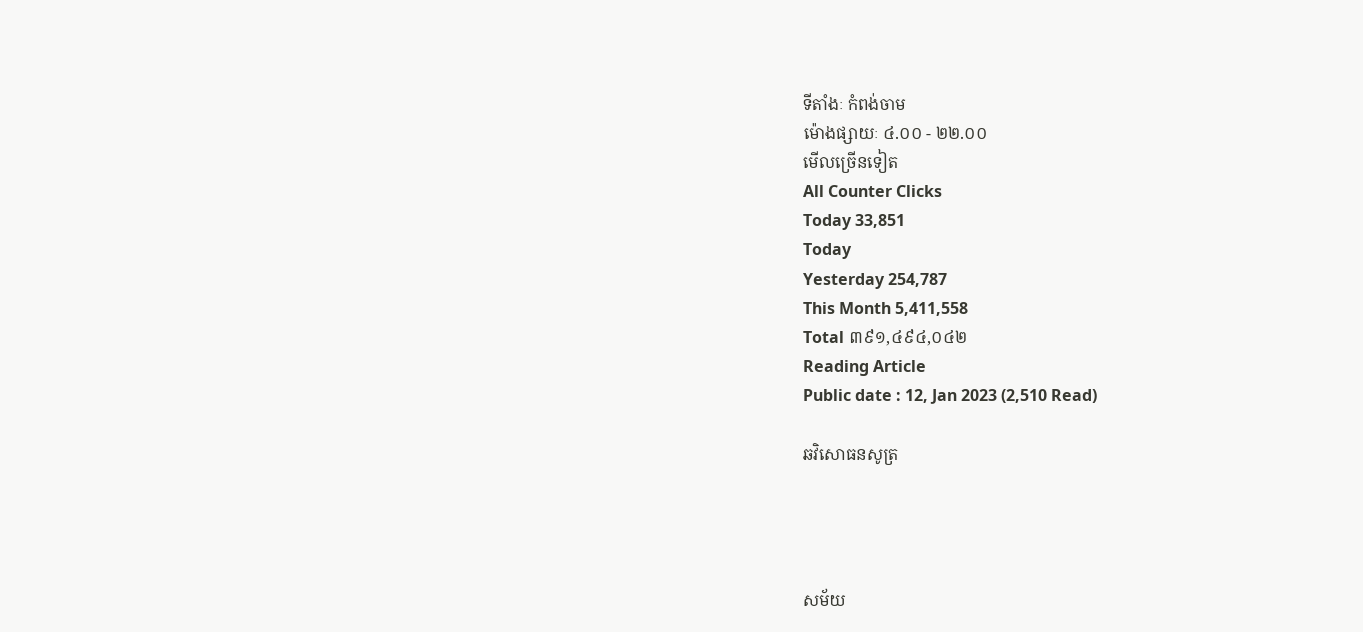ទីតាំងៈ កំពង់ចាម
ម៉ោងផ្សាយៈ ៤.០០ - ២២.០០
មើលច្រើនទៀត
All Counter Clicks
Today 33,851
Today
Yesterday 254,787
This Month 5,411,558
Total ៣៩១,៤៩៤,០៤២
Reading Article
Public date : 12, Jan 2023 (2,510 Read)

ឆវិសោធនសូត្រ




សម័យ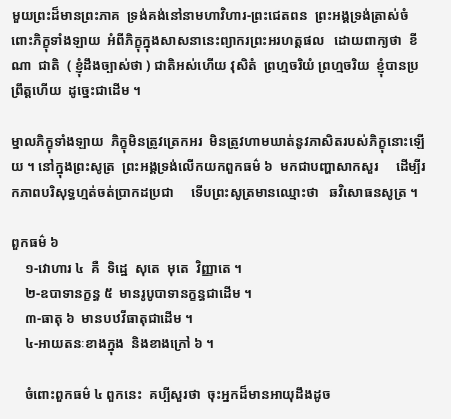មួយព្រះដ៏មានព្រះភាគ  ទ្រង់គង់នៅនាមហាវិហារ-ព្រះជេតពន  ព្រះអង្គទ្រង់ត្រាស់ចំពោះភិក្ខុទាំងឡាយ  អំពីភិក្ខុក្នុងសាសនានេះព្យាករព្រះអរហត្តផល   ដោយពាក្យថា  ខីណា  ជាតិ  ( ខ្ញុំដឹងច្បាស់ថា ) ជាតិអស់ហើយ វុសិតំ  ព្រហ្មចរិយំ ព្រហ្មចរិយ  ខ្ញុំបានប្រព្រឹត្តហើយ  ដូច្នេះជាដើម ។

ម្នាលភិក្ខុទាំងឡាយ  ភិក្ខុមិនត្រូវត្រេកអរ  មិនត្រូវហាមឃាត់នូវភាសិតរបស់ភិក្ខុនោះឡើយ ។ នៅក្នុងព្រះសូត្រ  ព្រះអង្គទ្រង់លើកយកពួកធម៌ ៦  មកជាបញ្ហាសាកសួរ     ដើម្បីរកភាពបរិសុទ្ធហ្មត់ចត់ប្រាកដប្រជា     ទើបព្រះសូត្រមានឈ្មោះថា   ឆវិសោធនសូត្រ ។

ពួកធម៌ ៦
    ១-វោហារ ៤  គឺ  ទិដ្ឋេ  សុតេ  មុតេ  វិញ្ញាតេ ។
    ២-ឧបាទានក្ខន្ធ ៥  មានរូបូបាទានក្ខន្ធជាដើម ។
    ៣-ធាតុ ៦  មានបឋវីធាតុជាដើម ។
    ៤-អាយតនៈខាងក្នុង  និងខាងក្រៅ ៦ ។

    ចំពោះពួកធម៌ ៤ ពួកនេះ  គប្បីសួរថា  ចុះអ្នកដ៏មានអាយុដឹងដូច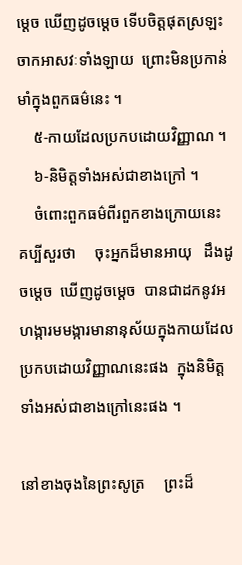ម្ដេច ឃើញដូចម្ដេច ទើបចិត្តផុតស្រឡះចាកអាសវៈទាំងឡាយ  ព្រោះមិនប្រកាន់មាំក្នុងពួកធម៌នេះ ។
    ៥-កាយដែលប្រកបដោយវិញ្ញាណ ។
    ៦-និមិត្តទាំងអស់ជាខាងក្រៅ ។
    ចំពោះពួកធម៌ពីរពួកខាងក្រោយនេះ       គប្បីសួរថា     ចុះអ្នកដ៏មានអាយុ   ដឹងដូចម្ដេច  ឃើញដូចម្ដេច  បានជាដកនូវអហង្ការមមង្ការមានានុស័យក្នុងកាយដែលប្រកបដោយវិញ្ញាណនេះផង  ក្នុងនិមិត្តទាំងអស់ជាខាងក្រៅនេះផង ។

នៅខាងចុងនៃព្រះសូត្រ     ព្រះដ៏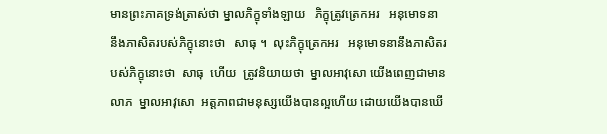មានព្រះភាគទ្រង់ត្រាស់ថា ម្នាលភិក្ខុទាំងឡាយ   ភិក្ខុត្រូវត្រេកអរ   អនុមោទនា   នឹងភាសិតរបស់ភិក្ខុនោះថា   សាធុ ។  លុះភិក្ខុត្រេកអរ   អនុមោទនានឹងភាសិតរបស់ភិក្ខុនោះថា  សាធុ  ហើយ  ត្រូវនិយាយថា  ម្នាលអាវុសោ យើងពេញជាមានលាភ  ម្នាលអាវុសោ  អត្តភាពជាមនុស្សយើងបានល្អហើយ ដោយយើងបានឃើ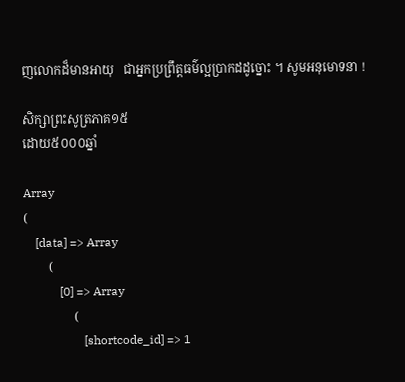ញលោកដ៏មានអាយុ   ជាអ្នកប្រព្រឹត្តធម៌ល្អប្រាកដដូច្នោះ ។ សូមអនុមោទនា !

សិក្សាព្រះសូត្រភាគ១៥
ដោយ៥០០០ឆ្នាំ

Array
(
    [data] => Array
        (
            [0] => Array
                (
                    [shortcode_id] => 1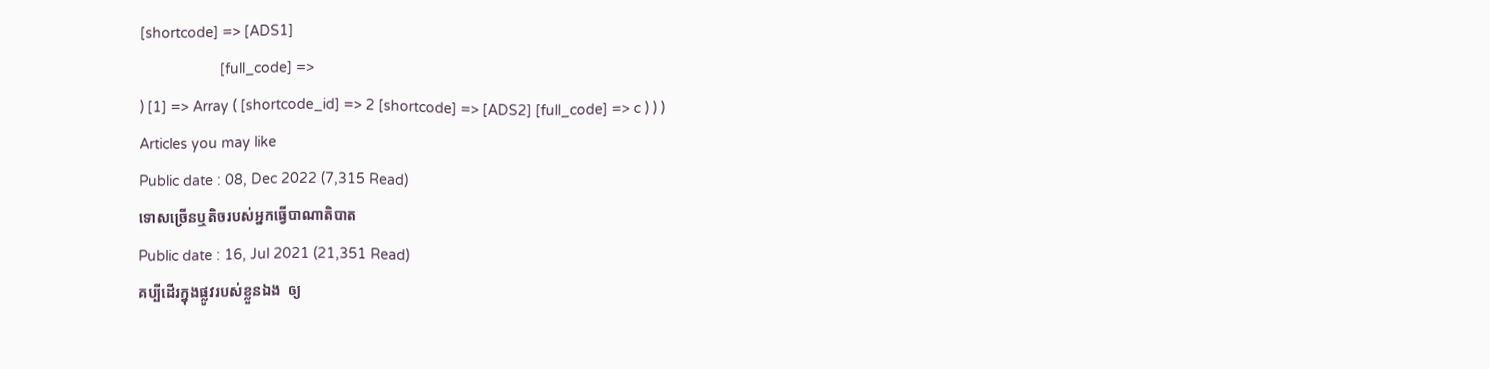[shortcode] => [ADS1]
                    [full_code] =>
) [1] => Array ( [shortcode_id] => 2 [shortcode] => [ADS2] [full_code] => c ) ) )
Articles you may like
Public date : 08, Dec 2022 (7,315 Read)
ទោសច្រើនឬតិចរបស់អ្នកធ្វើបាណាតិបាត
Public date : 16, Jul 2021 (21,351 Read)
គប្បីដើរក្នុងផ្លូវរបស់ខ្លួនឯង  ឲ្យ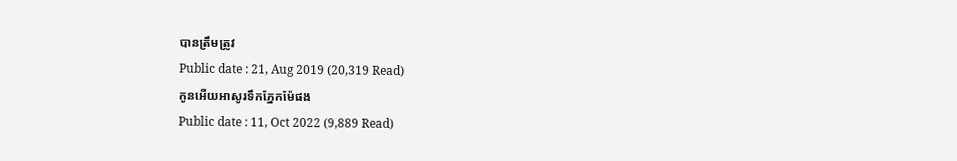បានត្រឹមត្រូវ
Public date : 21, Aug 2019 (20,319 Read)
កូនអើយអាសូរទឹកភ្នែកម៉ែផង
Public date : 11, Oct 2022 (9,889 Read)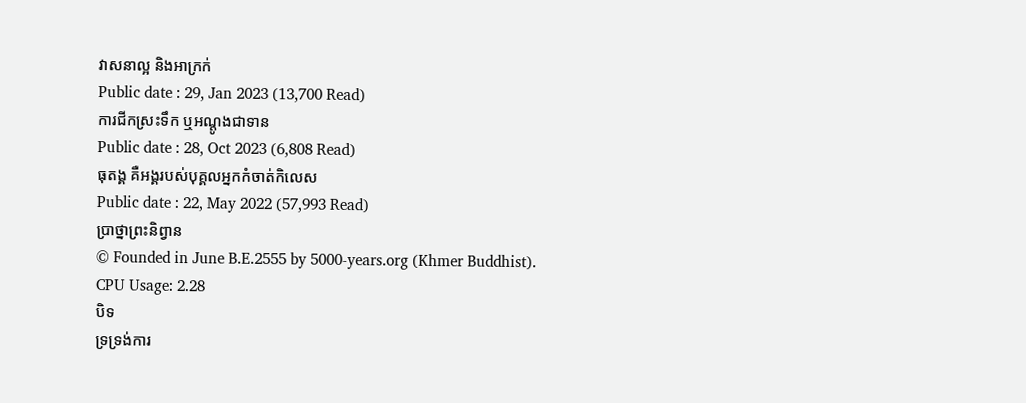វាសនាល្អ និងអាក្រក់
Public date : 29, Jan 2023 (13,700 Read)
ការជីកស្រះទឹក ឬអណ្តូងជាទាន
Public date : 28, Oct 2023 (6,808 Read)
ធុតង្គ គឺអង្គរបស់បុគ្គលអ្នកកំចាត់កិលេស
Public date : 22, May 2022 (57,993 Read)
ប្រាថ្នាព្រះនិព្វាន
© Founded in June B.E.2555 by 5000-years.org (Khmer Buddhist).
CPU Usage: 2.28
បិទ
ទ្រទ្រង់ការ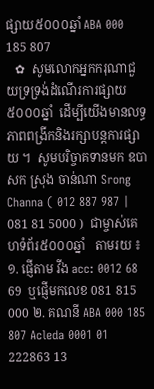ផ្សាយ៥០០០ឆ្នាំ ABA 000 185 807
   ✿  សូមលោកអ្នកករុណាជួយទ្រទ្រង់ដំណើរការផ្សាយ៥០០០ឆ្នាំ  ដើម្បីយើងមានលទ្ធភាពពង្រីកនិងរក្សាបន្តការផ្សាយ ។  សូមបរិច្ចាគទានមក ឧបាសក ស្រុង ចាន់ណា Srong Channa ( 012 887 987 | 081 81 5000 )  ជាម្ចាស់គេហទំព័រ៥០០០ឆ្នាំ   តាមរយ ៖ ១. ផ្ញើតាម វីង acc: 0012 68 69  ឬផ្ញើមកលេខ 081 815 000 ២. គណនី ABA 000 185 807 Acleda 0001 01 222863 13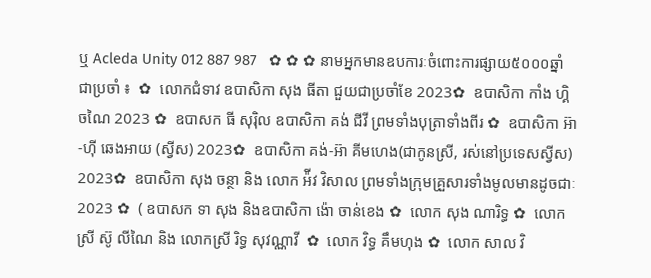ឬ Acleda Unity 012 887 987   ✿ ✿ ✿ នាមអ្នកមានឧបការៈចំពោះការផ្សាយ៥០០០ឆ្នាំ ជាប្រចាំ ៖  ✿  លោកជំទាវ ឧបាសិកា សុង ធីតា ជួយជាប្រចាំខែ 2023✿  ឧបាសិកា កាំង ហ្គិចណៃ 2023 ✿  ឧបាសក ធី សុរ៉ិល ឧបាសិកា គង់ ជីវី ព្រមទាំងបុត្រាទាំងពីរ ✿  ឧបាសិកា អ៊ា-ហុី ឆេងអាយ (ស្វីស) 2023✿  ឧបាសិកា គង់-អ៊ា គីមហេង(ជាកូនស្រី, រស់នៅប្រទេសស្វីស) 2023✿  ឧបាសិកា សុង ចន្ថា និង លោក អ៉ីវ វិសាល ព្រមទាំងក្រុមគ្រួសារទាំងមូលមានដូចជាៈ 2023 ✿  ( ឧបាសក ទា សុង និងឧបាសិកា ង៉ោ ចាន់ខេង ✿  លោក សុង ណារិទ្ធ ✿  លោកស្រី ស៊ូ លីណៃ និង លោកស្រី រិទ្ធ សុវណ្ណាវី  ✿  លោក វិទ្ធ គឹមហុង ✿  លោក សាល វិ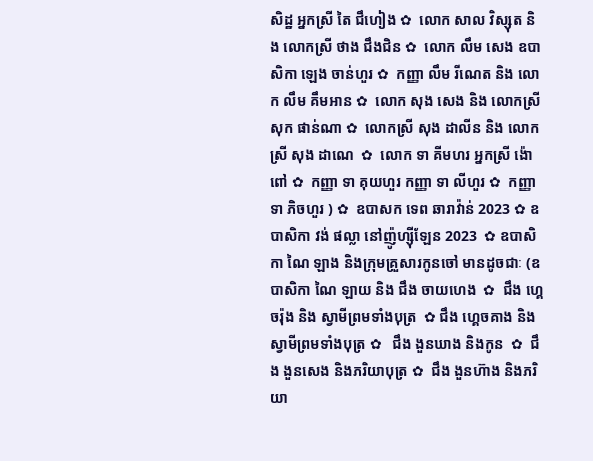សិដ្ឋ អ្នកស្រី តៃ ជឹហៀង ✿  លោក សាល វិស្សុត និង លោកស្រី ថាង ជឹងជិន ✿  លោក លឹម សេង ឧបាសិកា ឡេង ចាន់ហួរ ✿  កញ្ញា លឹម រីណេត និង លោក លឹម គឹមអាន ✿  លោក សុង សេង និង លោកស្រី សុក ផាន់ណា ✿  លោកស្រី សុង ដាលីន និង លោកស្រី សុង ដាណេ  ✿  លោក ទា គីមហរ អ្នកស្រី ង៉ោ ពៅ ✿  កញ្ញា ទា គុយហួរ កញ្ញា ទា លីហួរ ✿  កញ្ញា ទា ភិចហួរ ) ✿  ឧបាសក ទេព ឆារាវ៉ាន់ 2023 ✿ ឧបាសិកា វង់ ផល្លា នៅញ៉ូហ្ស៊ីឡែន 2023  ✿ ឧបាសិកា ណៃ ឡាង និងក្រុមគ្រួសារកូនចៅ មានដូចជាៈ (ឧបាសិកា ណៃ ឡាយ និង ជឹង ចាយហេង  ✿  ជឹង ហ្គេចរ៉ុង និង ស្វាមីព្រមទាំងបុត្រ  ✿ ជឹង ហ្គេចគាង និង ស្វាមីព្រមទាំងបុត្រ ✿   ជឹង ងួនឃាង និងកូន  ✿  ជឹង ងួនសេង និងភរិយាបុត្រ ✿  ជឹង ងួនហ៊ាង និងភរិយា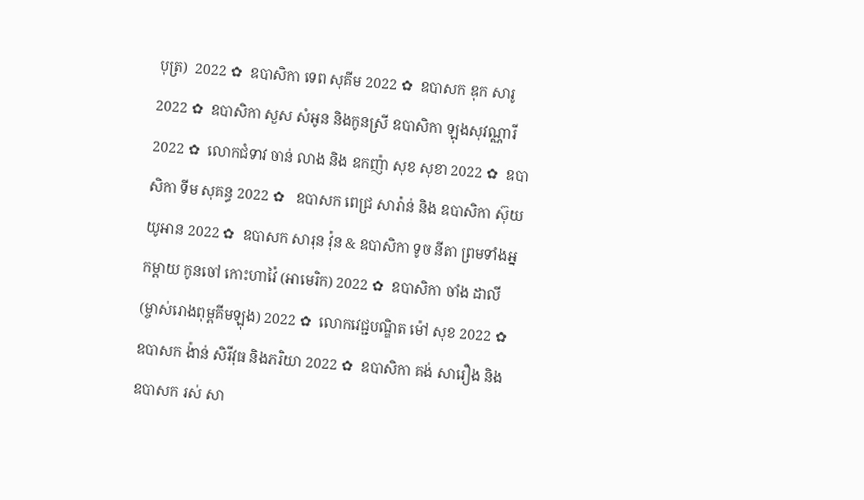បុត្រ)  2022 ✿  ឧបាសិកា ទេព សុគីម 2022 ✿  ឧបាសក ឌុក សារូ 2022 ✿  ឧបាសិកា សួស សំអូន និងកូនស្រី ឧបាសិកា ឡុងសុវណ្ណារី 2022 ✿  លោកជំទាវ ចាន់ លាង និង ឧកញ៉ា សុខ សុខា 2022 ✿  ឧបាសិកា ទីម សុគន្ធ 2022 ✿   ឧបាសក ពេជ្រ សារ៉ាន់ និង ឧបាសិកា ស៊ុយ យូអាន 2022 ✿  ឧបាសក សារុន វ៉ុន & ឧបាសិកា ទូច នីតា ព្រមទាំងអ្នកម្តាយ កូនចៅ កោះហាវ៉ៃ (អាមេរិក) 2022 ✿  ឧបាសិកា ចាំង ដាលី (ម្ចាស់រោងពុម្ពគីមឡុង) 2022 ✿  លោកវេជ្ជបណ្ឌិត ម៉ៅ សុខ 2022 ✿  ឧបាសក ង៉ាន់ សិរីវុធ និងភរិយា 2022 ✿  ឧបាសិកា គង់ សារឿង និង ឧបាសក រស់ សា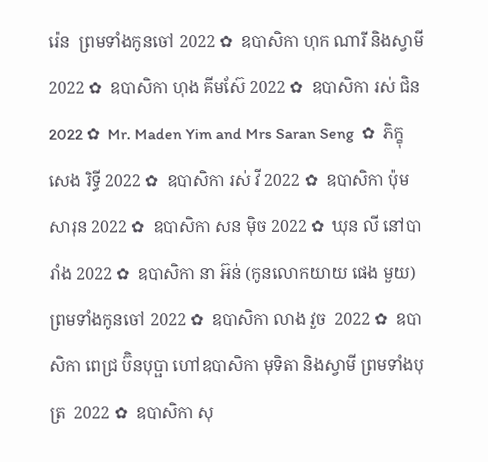រ៉េន  ព្រមទាំងកូនចៅ 2022 ✿  ឧបាសិកា ហុក ណារី និងស្វាមី 2022 ✿  ឧបាសិកា ហុង គីមស៊ែ 2022 ✿  ឧបាសិកា រស់ ជិន 2022 ✿  Mr. Maden Yim and Mrs Saran Seng  ✿  ភិក្ខុ សេង រិទ្ធី 2022 ✿  ឧបាសិកា រស់ វី 2022 ✿  ឧបាសិកា ប៉ុម សារុន 2022 ✿  ឧបាសិកា សន ម៉ិច 2022 ✿  ឃុន លី នៅបារាំង 2022 ✿  ឧបាសិកា នា អ៊ន់ (កូនលោកយាយ ផេង មួយ) ព្រមទាំងកូនចៅ 2022 ✿  ឧបាសិកា លាង វួច  2022 ✿  ឧបាសិកា ពេជ្រ ប៊ិនបុប្ផា ហៅឧបាសិកា មុទិតា និងស្វាមី ព្រមទាំងបុត្រ  2022 ✿  ឧបាសិកា សុ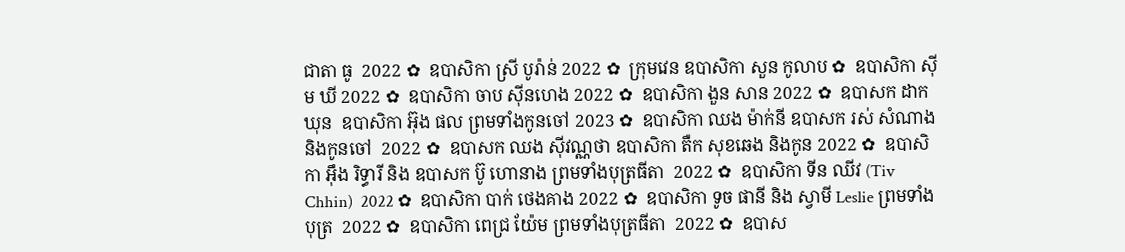ជាតា ធូ  2022 ✿  ឧបាសិកា ស្រី បូរ៉ាន់ 2022 ✿  ក្រុមវេន ឧបាសិកា សួន កូលាប ✿  ឧបាសិកា ស៊ីម ឃី 2022 ✿  ឧបាសិកា ចាប ស៊ីនហេង 2022 ✿  ឧបាសិកា ងួន សាន 2022 ✿  ឧបាសក ដាក ឃុន  ឧបាសិកា អ៊ុង ផល ព្រមទាំងកូនចៅ 2023 ✿  ឧបាសិកា ឈង ម៉ាក់នី ឧបាសក រស់ សំណាង និងកូនចៅ  2022 ✿  ឧបាសក ឈង សុីវណ្ណថា ឧបាសិកា តឺក សុខឆេង និងកូន 2022 ✿  ឧបាសិកា អុឹង រិទ្ធារី និង ឧបាសក ប៊ូ ហោនាង ព្រមទាំងបុត្រធីតា  2022 ✿  ឧបាសិកា ទីន ឈីវ (Tiv Chhin)  2022 ✿  ឧបាសិកា បាក់ ថេងគាង 2022 ✿  ឧបាសិកា ទូច ផានី និង ស្វាមី Leslie ព្រមទាំងបុត្រ  2022 ✿  ឧបាសិកា ពេជ្រ យ៉ែម ព្រមទាំងបុត្រធីតា  2022 ✿  ឧបាស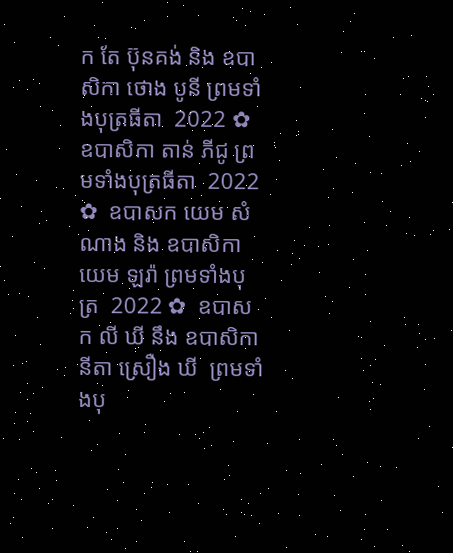ក តែ ប៊ុនគង់ និង ឧបាសិកា ថោង បូនី ព្រមទាំងបុត្រធីតា  2022 ✿  ឧបាសិកា តាន់ ភីជូ ព្រមទាំងបុត្រធីតា  2022 ✿  ឧបាសក យេម សំណាង និង ឧបាសិកា យេម ឡរ៉ា ព្រមទាំងបុត្រ  2022 ✿  ឧបាសក លី ឃី នឹង ឧបាសិកា  នីតា ស្រឿង ឃី  ព្រមទាំងបុ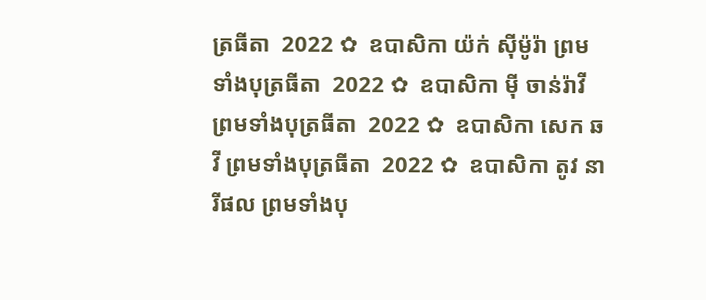ត្រធីតា  2022 ✿  ឧបាសិកា យ៉ក់ សុីម៉ូរ៉ា ព្រមទាំងបុត្រធីតា  2022 ✿  ឧបាសិកា មុី ចាន់រ៉ាវី ព្រមទាំងបុត្រធីតា  2022 ✿  ឧបាសិកា សេក ឆ វី ព្រមទាំងបុត្រធីតា  2022 ✿  ឧបាសិកា តូវ នារីផល ព្រមទាំងបុ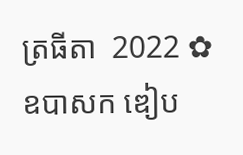ត្រធីតា  2022 ✿  ឧបាសក ឌៀប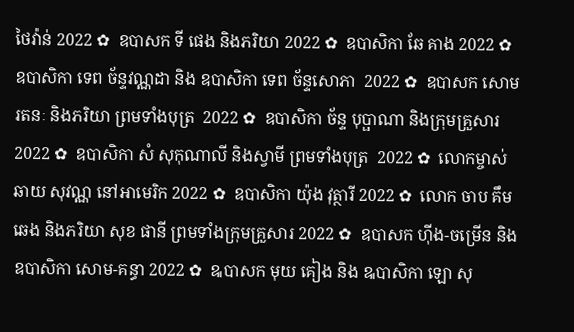ថៃវ៉ាន់ 2022 ✿  ឧបាសក ទី ផេង និងភរិយា 2022 ✿  ឧបាសិកា ឆែ គាង 2022 ✿  ឧបាសិកា ទេព ច័ន្ទវណ្ណដា និង ឧបាសិកា ទេព ច័ន្ទសោភា  2022 ✿  ឧបាសក សោម រតនៈ និងភរិយា ព្រមទាំងបុត្រ  2022 ✿  ឧបាសិកា ច័ន្ទ បុប្ផាណា និងក្រុមគ្រួសារ 2022 ✿  ឧបាសិកា សំ សុកុណាលី និងស្វាមី ព្រមទាំងបុត្រ  2022 ✿  លោកម្ចាស់ ឆាយ សុវណ្ណ នៅអាមេរិក 2022 ✿  ឧបាសិកា យ៉ុង វុត្ថារី 2022 ✿  លោក ចាប គឹមឆេង និងភរិយា សុខ ផានី ព្រមទាំងក្រុមគ្រួសារ 2022 ✿  ឧបាសក ហ៊ីង-ចម្រើន និងឧបាសិកា សោម-គន្ធា 2022 ✿  ឩបាសក មុយ គៀង និង ឩបាសិកា ឡោ សុ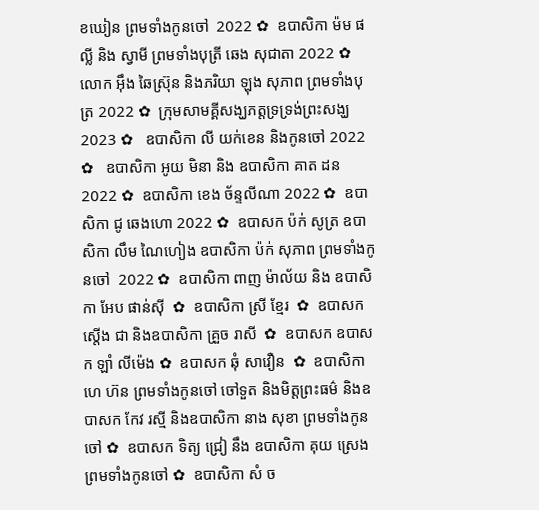ខឃៀន ព្រមទាំងកូនចៅ  2022 ✿  ឧបាសិកា ម៉ម ផល្លី និង ស្វាមី ព្រមទាំងបុត្រី ឆេង សុជាតា 2022 ✿  លោក អ៊ឹង ឆៃស្រ៊ុន និងភរិយា ឡុង សុភាព ព្រមទាំងបុត្រ 2022 ✿  ក្រុមសាមគ្គីសង្ឃភត្តទ្រទ្រង់ព្រះសង្ឃ 2023 ✿   ឧបាសិកា លី យក់ខេន និងកូនចៅ 2022 ✿   ឧបាសិកា អូយ មិនា និង ឧបាសិកា គាត ដន 2022 ✿  ឧបាសិកា ខេង ច័ន្ទលីណា 2022 ✿  ឧបាសិកា ជូ ឆេងហោ 2022 ✿  ឧបាសក ប៉ក់ សូត្រ ឧបាសិកា លឹម ណៃហៀង ឧបាសិកា ប៉ក់ សុភាព ព្រមទាំងកូនចៅ  2022 ✿  ឧបាសិកា ពាញ ម៉ាល័យ និង ឧបាសិកា អែប ផាន់ស៊ី  ✿  ឧបាសិកា ស្រី ខ្មែរ  ✿  ឧបាសក ស្តើង ជា និងឧបាសិកា គ្រួច រាសី  ✿  ឧបាសក ឧបាសក ឡាំ លីម៉េង ✿  ឧបាសក ឆុំ សាវឿន  ✿  ឧបាសិកា ហេ ហ៊ន ព្រមទាំងកូនចៅ ចៅទួត និងមិត្តព្រះធម៌ និងឧបាសក កែវ រស្មី និងឧបាសិកា នាង សុខា ព្រមទាំងកូនចៅ ✿  ឧបាសក ទិត្យ ជ្រៀ នឹង ឧបាសិកា គុយ ស្រេង ព្រមទាំងកូនចៅ ✿  ឧបាសិកា សំ ច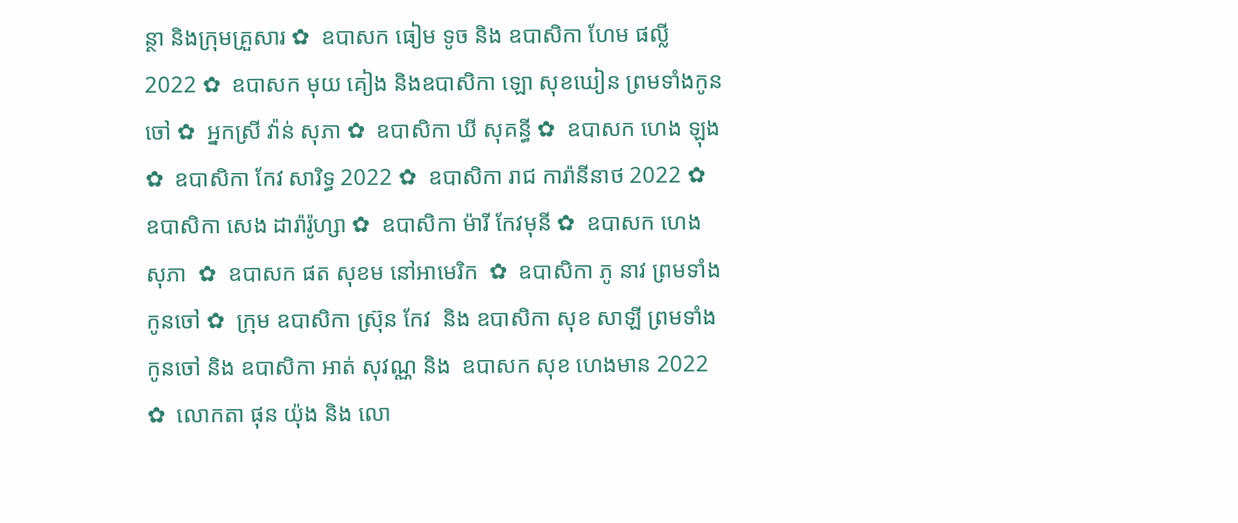ន្ថា និងក្រុមគ្រួសារ ✿  ឧបាសក ធៀម ទូច និង ឧបាសិកា ហែម ផល្លី 2022 ✿  ឧបាសក មុយ គៀង និងឧបាសិកា ឡោ សុខឃៀន ព្រមទាំងកូនចៅ ✿  អ្នកស្រី វ៉ាន់ សុភា ✿  ឧបាសិកា ឃី សុគន្ធី ✿  ឧបាសក ហេង ឡុង  ✿  ឧបាសិកា កែវ សារិទ្ធ 2022 ✿  ឧបាសិកា រាជ ការ៉ានីនាថ 2022 ✿  ឧបាសិកា សេង ដារ៉ារ៉ូហ្សា ✿  ឧបាសិកា ម៉ារី កែវមុនី ✿  ឧបាសក ហេង សុភា  ✿  ឧបាសក ផត សុខម នៅអាមេរិក  ✿  ឧបាសិកា ភូ នាវ ព្រមទាំងកូនចៅ ✿  ក្រុម ឧបាសិកា ស្រ៊ុន កែវ  និង ឧបាសិកា សុខ សាឡី ព្រមទាំងកូនចៅ និង ឧបាសិកា អាត់ សុវណ្ណ និង  ឧបាសក សុខ ហេងមាន 2022 ✿  លោកតា ផុន យ៉ុង និង លោ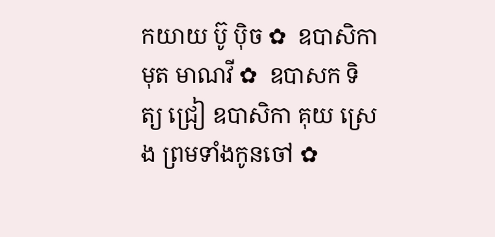កយាយ ប៊ូ ប៉ិច ✿  ឧបាសិកា មុត មាណវី ✿  ឧបាសក ទិត្យ ជ្រៀ ឧបាសិកា គុយ ស្រេង ព្រមទាំងកូនចៅ ✿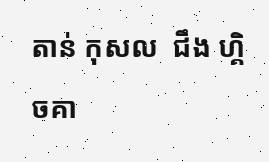តាន់ កុសល  ជឹង ហ្គិចគា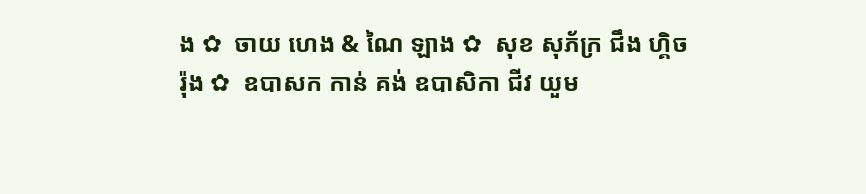ង ✿  ចាយ ហេង & ណៃ ឡាង ✿  សុខ សុភ័ក្រ ជឹង ហ្គិចរ៉ុង ✿  ឧបាសក កាន់ គង់ ឧបាសិកា ជីវ យួម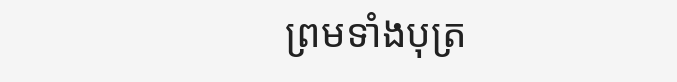ព្រមទាំងបុត្រ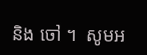និង ចៅ ។  សូមអ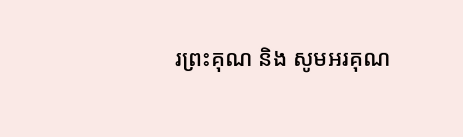រព្រះគុណ និង សូមអរគុណ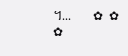។...       ✿  ✿  ✿